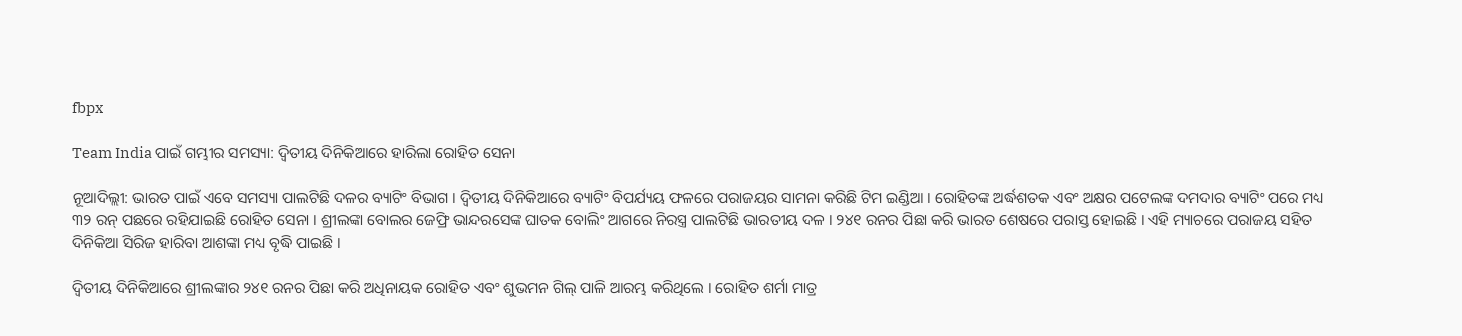fbpx

Team India ପାଇଁ ଗମ୍ଭୀର ସମସ୍ୟା: ଦ୍ୱିତୀୟ ଦିନିକିଆରେ ହାରିଲା ରୋହିତ ସେନା

ନୂଆଦିଲ୍ଲୀ: ଭାରତ ପାଇଁ ଏବେ ସମସ୍ୟା ପାଲଟିଛି ଦଳର ବ୍ୟାଟିଂ ବିଭାଗ । ଦ୍ୱିତୀୟ ଦିନିକିଆରେ ବ୍ୟାଟିଂ ବିପର୍ଯ୍ୟୟ ଫଳରେ ପରାଜୟର ସାମନା କରିଛି ଟିମ ଇଣ୍ଡିଆ । ରୋହିତଙ୍କ ଅର୍ଦ୍ଧଶତକ ଏବଂ ଅକ୍ଷର ପଟେଲଙ୍କ ଦମଦାର ବ୍ୟାଟିଂ ପରେ ମଧ୍ୟ ୩୨ ରନ୍ ପଛରେ ରହିଯାଇଛି ରୋହିତ ସେନା । ଶ୍ରୀଲଙ୍କା ବୋଲର ଜେଫ୍ରି ଭାନ୍ଦରସେଙ୍କ ଘାତକ ବୋଲିଂ ଆଗରେ ନିରସ୍ତ୍ର ପାଲଟିଛି ଭାରତୀୟ ଦଳ । ୨୪୧ ରନର ପିଛା କରି ଭାରତ ଶେଷରେ ପରାସ୍ତ ହୋଇଛି । ଏହି ମ୍ୟାଚରେ ପରାଜୟ ସହିତ ଦିନିକିଆ ସିରିଜ ହାରିବା ଆଶଙ୍କା ମଧ୍ୟ ବୃଦ୍ଧି ପାଇଛି ।

ଦ୍ୱିତୀୟ ଦିନିକିଆରେ ଶ୍ରୀଲଙ୍କାର ୨୪୧ ରନର ପିଛା କରି ଅଧିନାୟକ ରୋହିତ ଏବଂ ଶୁଭମନ ଗିଲ୍ ପାଳି ଆରମ୍ଭ କରିଥିଲେ । ରୋହିତ ଶର୍ମା ମାତ୍ର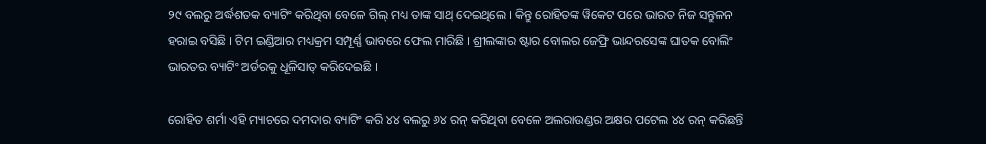୨୯ ବଲରୁ ଅର୍ଦ୍ଧଶତକ ବ୍ୟାଟିଂ କରିଥିବା ବେଳେ ଗିଲ୍ ମଧ୍ୟ ତାଙ୍କ ସାଥ୍ ଦେଇଥିଲେ । କିନ୍ତୁ ରୋହିତଙ୍କ ୱିକେଟ ପରେ ଭାରତ ନିଜ ସନ୍ତୁଳନ ହରାଇ ବସିଛି । ଟିମ ଇଣ୍ଡିଆର ମଧ୍ୟକ୍ରମ ସମ୍ପୂର୍ଣ୍ଣ ଭାବରେ ଫେଲ ମାରିଛି । ଶ୍ରୀଲଙ୍କାର ଷ୍ଟାର ବୋଲର ଜେଫ୍ରି ଭାନ୍ଦରସେଙ୍କ ଘାତକ ବୋଲିଂ ଭାରତର ବ୍ୟାଟିଂ ଅର୍ଡରକୁ ଧୂଳିସାତ୍ କରିଦେଇଛି ।

ରୋହିତ ଶର୍ମା ଏହି ମ୍ୟାଚରେ ଦମଦାର ବ୍ୟାଟିଂ କରି ୪୪ ବଲରୁ ୬୪ ରନ୍ କରିଥିବା ବେଳେ ଅଲରାଉଣ୍ଡର ଅକ୍ଷର ପଟେଲ ୪୪ ରନ୍ କରିଛନ୍ତି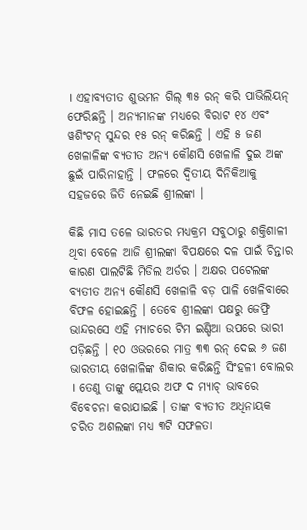। ଏହାବ୍ୟତୀତ ଶୁଭମନ ଗିଲ୍ ୩୫ ରନ୍ କରି ପାଭିଲିୟନ୍ ଫେରିଛନ୍ତି । ଅନ୍ୟମାନଙ୍କ ମଧ୍ୟରେ ବିରାଟ ୧୪ ଏବଂ ୱଶିଂଟନ୍ ସୁନ୍ଦର ୧୫ ରନ୍ କରିଛନ୍ତି । ଏହି ୫ ଜଣ ଖେଳାଳିଙ୍କ ବ୍ୟତୀତ ଅନ୍ୟ କୌଣସି ଖେଳାଳି ଦୁଇ ଅଙ୍କ ଛୁଇଁ ପାରିନାହାନ୍ତି । ଫଳରେ ଦ୍ୱିତୀୟ ଦିନିକିଆକୁ ସହଜରେ ଜିତି ନେଇଛି ଶ୍ରୀଲଙ୍କା ।

କିଛି ମାସ ତଳେ ଭାରତର ମଧ୍ୟକ୍ରମ ସବୁଠାରୁ ଶକ୍ତିଶାଳୀ ଥିବା ବେଳେ ଆଜି ଶ୍ରୀଲଙ୍କା ବିପକ୍ଷରେ ଦଳ ପାଇଁ ଚିନ୍ତାର କାରଣ ପାଲଟିଛି ମିଡିଲ ଅର୍ଡର । ଅକ୍ଷର ପଟେଲଙ୍କ ବ୍ୟତୀତ ଅନ୍ୟ କୌଣସି ଖେଳାଳି ବଡ଼ ପାଳି ଖେଳିବାରେ ବିଫଳ ହୋଇଛନ୍ତି । ତେବେ ଶ୍ରୀଲଙ୍କା ପକ୍ଷରୁ ଜେଫ୍ରି ଭାନ୍ଦରସେ ଏହି ମ୍ୟାଚରେ ଟିମ ଇଣ୍ଡିଆ ଉପରେ ଭାରୀ ପଡ଼ିଛନ୍ତି । ୧୦ ଓଭରରେ ମାତ୍ର ୩୩ ରନ୍ ଦେଇ ୬ ଜଣ ଭାରତୀୟ ଖେଳାଳିଙ୍କ ଶିକାର କରିଛନ୍ତି ସିଂହଳୀ ବୋଲର । ତେଣୁ ତାଙ୍କୁ ପ୍ଲେୟର ଅଫ ଦ ମ୍ୟାଚ୍ ଭାବରେ ବିବେଚନା କରାଯାଇଛି । ତାଙ୍କ ବ୍ୟତୀତ ଅଧିନାୟକ ଚରିତ ଅଶଲଙ୍କା ମଧ୍ୟ ୩ଟି ସଫଳତା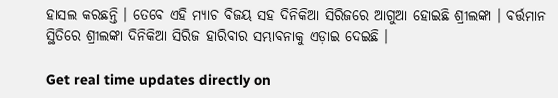ହାସଲ କରଛନ୍ତି । ତେବେ ଏହି ମ୍ୟାଚ ବିଜୟ ସହ ଦିନିକିଆ ସିରିଜରେ ଆଗୁଆ ହୋଇଛି ଶ୍ରୀଲଙ୍କା । ବର୍ତ୍ତମାନ ସ୍ଥିତିରେ ଶ୍ରୀଲଙ୍କା ଦିନିକିଆ ସିରିଜ ହାରିବାର ସମ୍ଭାବନାକୁ ଏଡ଼ାଇ ଦେଇଛି ।

Get real time updates directly on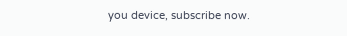you device, subscribe now.